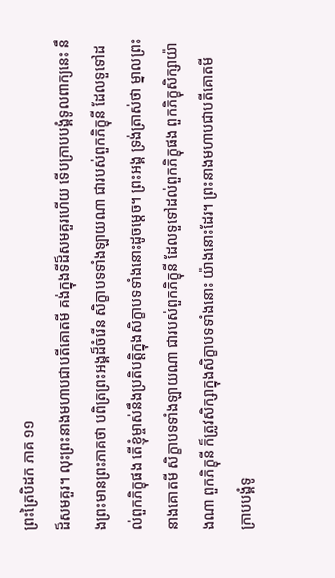ព្រះត្រៃបិដក ភាគ ១១
ដ៏សមគួរ។ លុះព្រះនាងមហាបជាបតីគោតមី គង់ក្នុងទីដ៏សមគួរហើយ ទើបក្រាបបង្គំទូលពាក្យនេះ នឹងព្រះមានព្រះភាគថា បពិត្រព្រះអង្គដ៏ចំរើន សិក្ខាបទទាំងឡាយណា ជារបស់ពួកភិក្ខុនី ដែលទួទៅដល់ពួកភិក្ខុផង តើខ្ញុំម្ចាស់នឹងប្រតិបត្តិក្នុងសិក្ខាបទទាំងនោះដូចម្តេច។ ព្រះអង្គ ទ្រង់ត្រាស់ថា ម្នាលព្រះនាងគោតមី សិក្ខាបទទាំងឡាយណា ជារបស់ពួកភិក្ខុនី ដែលទួទៅដល់ពួកភិក្ខុផង ពួកភិក្ខុសិក្សាយ៉ាងណា ពួកភិក្ខុនី ក៏ត្រូវសិក្សាក្នុងសិក្ខាបទទាំងនោះ យ៉ាងនោះដែរ។ ព្រះនាងមហាបជាបតីគោតមី ក្រាបបង្គំទូ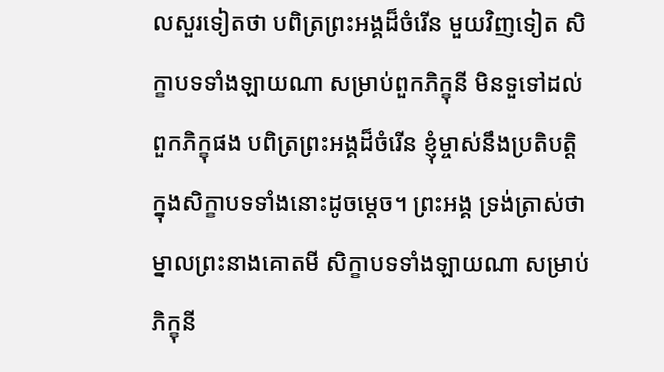លសួរទៀតថា បពិត្រព្រះអង្គដ៏ចំរើន មួយវិញទៀត សិក្ខាបទទាំងឡាយណា សម្រាប់ពួកភិក្ខុនី មិនទួទៅដល់ពួកភិក្ខុផង បពិត្រព្រះអង្គដ៏ចំរើន ខ្ញុំម្ចាស់នឹងប្រតិបត្តិក្នុងសិក្ខាបទទាំងនោះដូចម្តេច។ ព្រះអង្គ ទ្រង់ត្រាស់ថា ម្នាលព្រះនាងគោតមី សិក្ខាបទទាំងឡាយណា សម្រាប់ភិក្ខុនី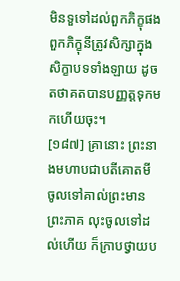មិនទួទៅដល់ពួកភិក្ខុផង ពួកភិក្ខុនីត្រូវសិក្សាក្នុងសិក្ខាបទទាំងឡាយ ដូចតថាគតបានបញ្ញត្តទុកមកហើយចុះ។
[១៨៧] គ្រានោះ ព្រះនាងមហាបជាបតីគោតមី ចូលទៅគាល់ព្រះមានព្រះភាគ លុះចូលទៅដល់ហើយ ក៏ក្រាបថ្វាយប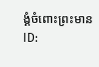ង្គំចំពោះព្រះមាន
ID: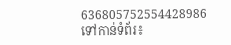636805752554428986
ទៅកាន់ទំព័រ៖